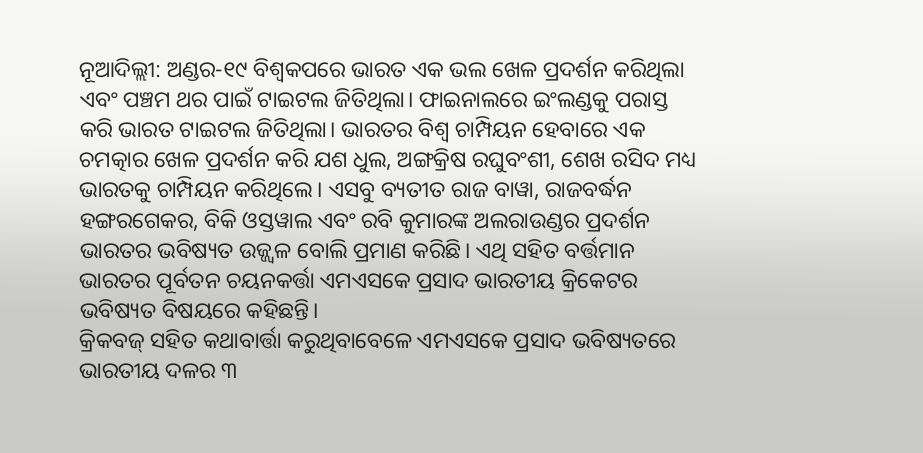ନୂଆଦିଲ୍ଲୀ: ଅଣ୍ଡର-୧୯ ବିଶ୍ୱକପରେ ଭାରତ ଏକ ଭଲ ଖେଳ ପ୍ରଦର୍ଶନ କରିଥିଲା ଏବଂ ପଞ୍ଚମ ଥର ପାଇଁ ଟାଇଟଲ ଜିତିଥିଲା। ଫାଇନାଲରେ ଇଂଲଣ୍ଡକୁ ପରାସ୍ତ କରି ଭାରତ ଟାଇଟଲ ଜିତିଥିଲା। ଭାରତର ବିଶ୍ୱ ଚାମ୍ପିୟନ ହେବାରେ ଏକ ଚମତ୍କାର ଖେଳ ପ୍ରଦର୍ଶନ କରି ଯଶ ଧୁଲ, ଅଙ୍ଗକ୍ରିଷ ରଘୁବଂଶୀ, ଶେଖ ରସିଦ ମଧ୍ୟ ଭାରତକୁ ଚାମ୍ପିୟନ କରିଥିଲେ। ଏସବୁ ବ୍ୟତୀତ ରାଜ ବାୱା, ରାଜବର୍ଦ୍ଧନ ହଙ୍ଗରଗେକର, ବିକି ଓସ୍ତୱାଲ ଏବଂ ରବି କୁମାରଙ୍କ ଅଲରାଉଣ୍ଡର ପ୍ରଦର୍ଶନ ଭାରତର ଭବିଷ୍ୟତ ଉଜ୍ଜ୍ୱଳ ବୋଲି ପ୍ରମାଣ କରିଛି। ଏଥି ସହିତ ବର୍ତ୍ତମାନ ଭାରତର ପୂର୍ବତନ ଚୟନକର୍ତ୍ତା ଏମଏସକେ ପ୍ରସାଦ ଭାରତୀୟ କ୍ରିକେଟର ଭବିଷ୍ୟତ ବିଷୟରେ କହିଛନ୍ତି।
କ୍ରିକବଜ୍ ସହିତ କଥାବାର୍ତ୍ତା କରୁଥିବାବେଳେ ଏମଏସକେ ପ୍ରସାଦ ଭବିଷ୍ୟତରେ ଭାରତୀୟ ଦଳର ୩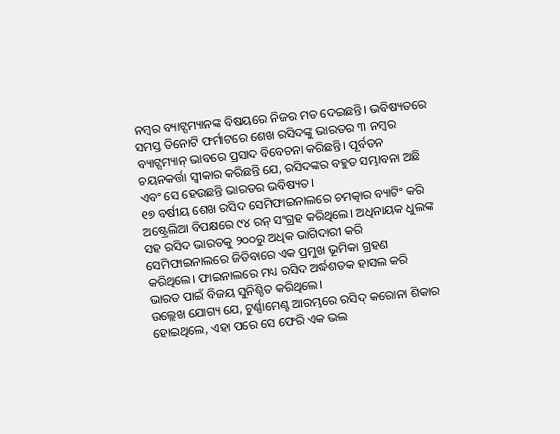ନମ୍ବର ବ୍ୟାଟ୍ସମ୍ୟାନଙ୍କ ବିଷୟରେ ନିଜର ମତ ଦେଇଛନ୍ତି। ଭବିଷ୍ୟତରେ ସମସ୍ତ ତିନୋଟି ଫର୍ମାଟରେ ଶେଖ ରସିଦଙ୍କୁ ଭାରତର ୩ ନମ୍ବର ବ୍ୟାଟ୍ସମ୍ୟାନ୍ ଭାବରେ ପ୍ରସାଦ ବିବେଚନା କରିଛନ୍ତି। ପୂର୍ବତନ ଚୟନକର୍ତ୍ତା ସ୍ୱୀକାର କରିଛନ୍ତି ଯେ, ରସିଦଙ୍କର ବହୁତ ସମ୍ଭାବନା ଅଛି ଏବଂ ସେ ହେଉଛନ୍ତି ଭାରତର ଭବିଷ୍ୟତ।
୧୭ ବର୍ଷୀୟ ଶେଖ ରସିଦ ସେମିଫାଇନାଲରେ ଚମତ୍କାର ବ୍ୟାଟିଂ କରି ଅଷ୍ଟ୍ରେଲିଆ ବିପକ୍ଷରେ ୯୪ ରନ୍ ସଂଗ୍ରହ କରିଥିଲେ। ଅଧିନାୟକ ଧୁଲଙ୍କ ସହ ରସିଦ ଭାରତକୁ ୨୦୦ରୁ ଅଧିକ ଭାଗିଦାରୀ କରି ସେମିଫାଇନାଲରେ ଜିତିବାରେ ଏକ ପ୍ରମୁଖ ଭୂମିକା ଗ୍ରହଣ କରିଥିଲେ। ଫାଇନାଲରେ ମଧ୍ୟ ରସିଦ ଅର୍ଦ୍ଧଶତକ ହାସଲ କରି ଭାରତ ପାଇଁ ବିଜୟ ସୁନିଶ୍ଚିତ କରିଥିଲେ।
ଉଲ୍ଲେଖ ଯୋଗ୍ୟ ଯେ, ଟୁର୍ଣ୍ଣାମେଣ୍ଟ ଆରମ୍ଭରେ ରସିଦ୍ କରୋନା ଶିକାର ହୋଇଥିଲେ, ଏହା ପରେ ସେ ଫେରି ଏକ ଭଲ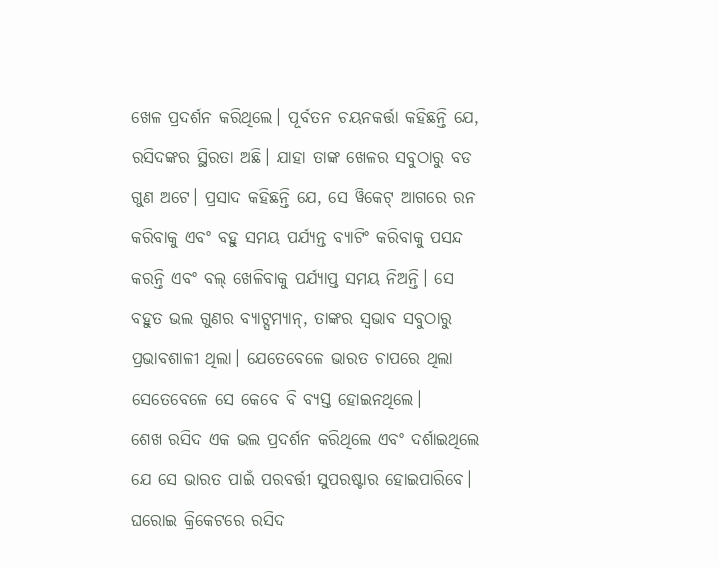ଖେଳ ପ୍ରଦର୍ଶନ କରିଥିଲେ। ପୂର୍ବତନ ଚୟନକର୍ତ୍ତା କହିଛନ୍ତି ଯେ, ରସିଦଙ୍କର ସ୍ଥିରତା ଅଛି। ଯାହା ତାଙ୍କ ଖେଳର ସବୁଠାରୁ ବଡ ଗୁଣ ଅଟେ। ପ୍ରସାଦ କହିଛନ୍ତି ଯେ, ସେ ୱିକେଟ୍ ଆଗରେ ରନ କରିବାକୁ ଏବଂ ବହୁ ସମୟ ପର୍ଯ୍ୟନ୍ତ ବ୍ୟାଟିଂ କରିବାକୁ ପସନ୍ଦ କରନ୍ତି ଏବଂ ବଲ୍ ଖେଳିବାକୁ ପର୍ଯ୍ୟାପ୍ତ ସମୟ ନିଅନ୍ତି। ସେ ବହୁତ ଭଲ ଗୁଣର ବ୍ୟାଟ୍ସମ୍ୟାନ୍, ତାଙ୍କର ସ୍ଵଭାବ ସବୁଠାରୁ ପ୍ରଭାବଶାଳୀ ଥିଲା। ଯେତେବେଳେ ଭାରତ ଚାପରେ ଥିଲା ସେତେବେଳେ ସେ କେବେ ବି ବ୍ୟସ୍ତ ହୋଇନଥିଲେ।
ଶେଖ ରସିଦ ଏକ ଭଲ ପ୍ରଦର୍ଶନ କରିଥିଲେ ଏବଂ ଦର୍ଶାଇଥିଲେ ଯେ ସେ ଭାରତ ପାଇଁ ପରବର୍ତ୍ତୀ ସୁପରଷ୍ଟାର ହୋଇପାରିବେ। ଘରୋଇ କ୍ରିକେଟରେ ରସିଦ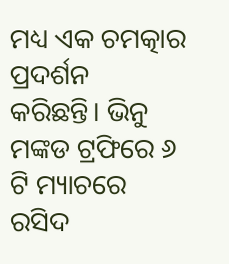ମଧ୍ୟ ଏକ ଚମତ୍କାର ପ୍ରଦର୍ଶନ କରିଛନ୍ତି। ଭିନୁ ମଙ୍କଡ ଟ୍ରଫିରେ ୬ ଟି ମ୍ୟାଚରେ ରସିଦ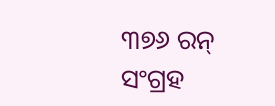୩୭୬ ରନ୍ ସଂଗ୍ରହ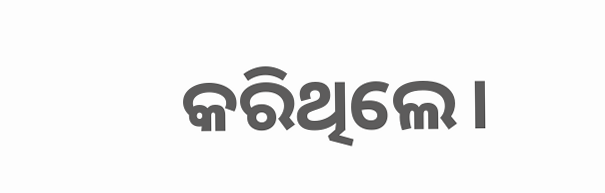କରିଥିଲେ।